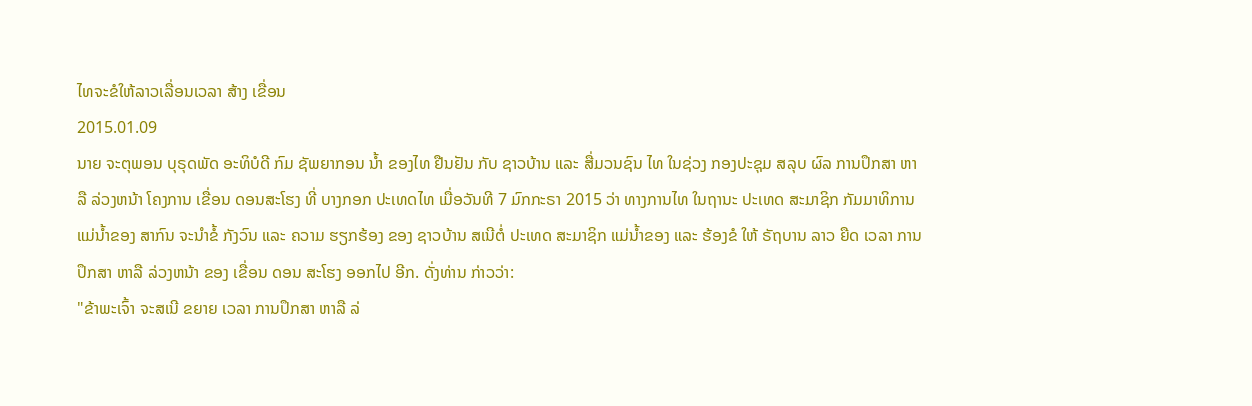ໄທຈະຂໍໃຫ້ລາວເລື່ອນເວລາ ສ້າງ ເຂື່ອນ
2015.01.09
ນາຍ ຈະຕຸພອນ ບຸຣຸດພັດ ອະທິບໍດີ ກົມ ຊັພຍາກອນ ນ້ຳ ຂອງໄທ ຢືນຢັນ ກັບ ຊາວບ້ານ ແລະ ສື່ມວນຊົນ ໄທ ໃນຊ່ວງ ກອງປະຊຸມ ສລຸບ ຜົລ ການປຶກສາ ຫາລື ລ່ວງຫນ້າ ໂຄງການ ເຂື່ອນ ດອນສະໂຮງ ທີ່ ບາງກອກ ປະເທດໄທ ເມື່ອວັນທີ 7 ມົກກະຣາ 2015 ວ່າ ທາງການໄທ ໃນຖານະ ປະເທດ ສະມາຊິກ ກັມມາທິການ ແມ່ນ້ຳຂອງ ສາກົນ ຈະນຳຂໍ້ ກັງວົນ ແລະ ຄວາມ ຮຽກຮ້ອງ ຂອງ ຊາວບ້ານ ສເນີຕໍ່ ປະເທດ ສະມາຊິກ ແມ່ນ້ຳຂອງ ແລະ ຮ້ອງຂໍ ໃຫ້ ຣັຖບານ ລາວ ຍືດ ເວລາ ການປຶກສາ ຫາລື ລ່ວງຫນ້າ ຂອງ ເຂື່ອນ ດອນ ສະໂຮງ ອອກໄປ ອີກ. ດັ່ງທ່ານ ກ່າວວ່າ:
"ຂ້າພະເຈົ້າ ຈະສເນີ ຂຍາຍ ເວລາ ການປຶກສາ ຫາລື ລ່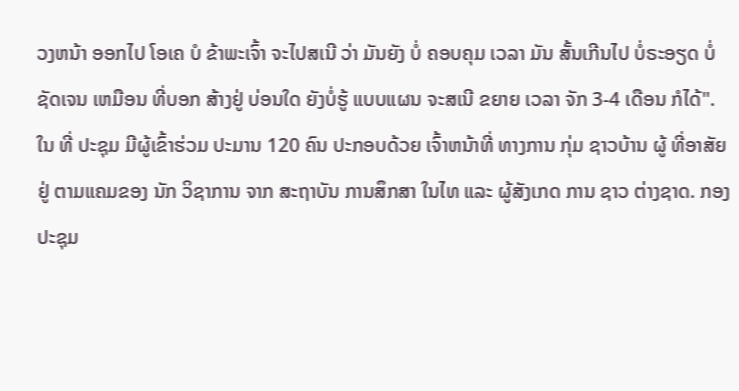ວງຫນ້າ ອອກໄປ ໂອເຄ ບໍ ຂ້າພະເຈົ້າ ຈະໄປສເນີ ວ່າ ມັນຍັງ ບໍ່ ຄອບຄຸມ ເວລາ ມັນ ສັ້ນເກີນໄປ ບໍ່ຣະອຽດ ບໍ່ຊັດເຈນ ເຫມືອນ ທີ່ບອກ ສ້າງຢູ່ ບ່ອນໃດ ຍັງບໍ່ຮູ້ ແບບແຜນ ຈະສເນີ ຂຍາຍ ເວລາ ຈັກ 3-4 ເດືອນ ກໍໄດ້".
ໃນ ທີ່ ປະຊຸມ ມີຜູ້ເຂົ້າຮ່ວມ ປະມານ 120 ຄົນ ປະກອບດ້ວຍ ເຈົ້າຫນ້າທີ່ ທາງການ ກຸ່ມ ຊາວບ້ານ ຜູ້ ທີ່ອາສັຍ ຢູ່ ຕາມແຄມຂອງ ນັກ ວິຊາການ ຈາກ ສະຖາບັນ ການສຶກສາ ໃນໄທ ແລະ ຜູ້ສັງເກດ ການ ຊາວ ຕ່າງຊາດ. ກອງປະຊຸມ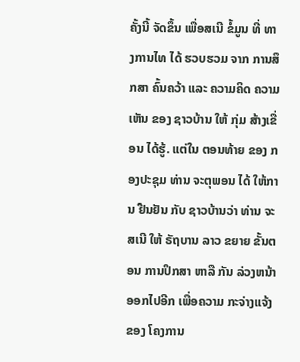ຄັ້ງນີ້ ຈັດຂຶ້ນ ເພື່ອສເນີ ຂໍ້ມູນ ທີ່ ທາງການໄທ ໄດ້ ຮວບຮວມ ຈາກ ການສຶກສາ ຄົ້ນຄວ້າ ແລະ ຄວາມຄິດ ຄວາມເຫັນ ຂອງ ຊາວບ້ານ ໃຫ້ ກຸ່ມ ສ້າງເຂື່ອນ ໄດ້ຮູ້. ແຕ່ໃນ ຕອນທ້າຍ ຂອງ ກອງປະຊຸມ ທ່ານ ຈະຕຸພອນ ໄດ້ ໃຫ້ການ ຢືນຢັນ ກັບ ຊາວບ້ານວ່າ ທ່ານ ຈະສເນີ ໃຫ້ ຣັຖບານ ລາວ ຂຍາຍ ຂັ້ນຕອນ ການປຶກສາ ຫາລື ກັນ ລ່ວງຫນ້າ ອອກໄປອີກ ເພື່ອຄວາມ ກະຈ່າງແຈ້ງ ຂອງ ໂຄງການ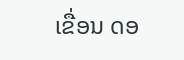ເຂື່ອນ ດອ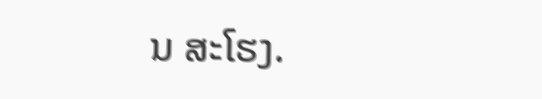ນ ສະໂຮງ.